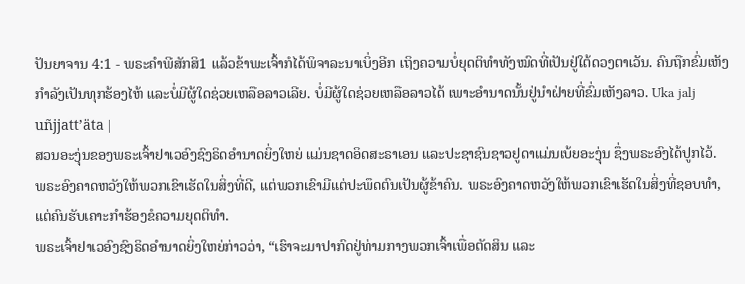ປັນຍາຈານ 4:1 - ພຣະຄຳພີສັກສິ1 ແລ້ວຂ້າພະເຈົ້າກໍໄດ້ພິຈາລະນາເບິ່ງອີກ ເຖິງຄວາມບໍ່ຍຸດຕິທຳທັງໝົດທີ່ເປັນຢູ່ໃຕ້ດວງຕາເວັນ. ຄົນຖືກຂົ່ມເຫັງກຳລັງເປັນທຸກຮ້ອງໄຫ້ ແລະບໍ່ມີຜູ້ໃດຊ່ວຍເຫລືອລາວເລີຍ. ບໍ່ມີຜູ້ໃດຊ່ວຍເຫລືອລາວໄດ້ ເພາະອຳນາດນັ້ນຢູ່ນຳຝ່າຍທີ່ຂົ່ມເຫັງລາວ. Uka jalj uñjjattʼäta |
ສວນອະງຸ່ນຂອງພຣະເຈົ້າຢາເວອົງຊົງຣິດອຳນາດຍິ່ງໃຫຍ່ ແມ່ນຊາດອິດສະຣາເອນ ແລະປະຊາຊົນຊາວຢູດາແມ່ນເບ້ຍອະງຸ່ນ ຊຶ່ງພຣະອົງໄດ້ປູກໄວ້. ພຣະອົງຄາດຫວັງໃຫ້ພວກເຂົາເຮັດໃນສິ່ງທີ່ດີ, ແຕ່ພວກເຂົາມີແຕ່ປະພຶດຕົນເປັນຜູ້ຂ້າຄົນ. ພຣະອົງຄາດຫວັງໃຫ້ພວກເຂົາເຮັດໃນສິ່ງທີ່ຊອບທຳ, ແຕ່ຄົນຮັບເຄາະກຳຮ້ອງຂໍຄວາມຍຸດຕິທຳ.
ພຣະເຈົ້າຢາເວອົງຊົງຣິດອຳນາດຍິ່ງໃຫຍ່ກ່າວວ່າ, “ເຮົາຈະມາປາກົດຢູ່ທ່າມກາງພວກເຈົ້າເພື່ອຕັດສິນ ແລະ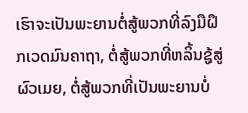ເຮົາຈະເປັນພະຍານຕໍ່ສູ້ພວກທີ່ລົງມືຝຶກເວດມົນຄາຖາ, ຕໍ່ສູ້ພວກທີ່ຫລິ້ນຊູ້ສູ່ຜົວເມຍ, ຕໍ່ສູ້ພວກທີ່ເປັນພະຍານບໍ່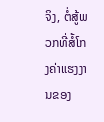ຈິງ, ຕໍ່ສູ້ພວກທີ່ສໍ້ໂກງຄ່າແຮງງານຂອງ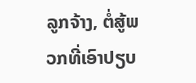ລູກຈ້າງ, ຕໍ່ສູ້ພວກທີ່ເອົາປຽບ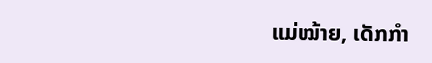ແມ່ໝ້າຍ, ເດັກກຳ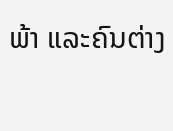ພ້າ ແລະຄົນຕ່າງ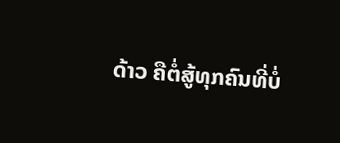ດ້າວ ຄືຕໍ່ສູ້ທຸກຄົນທີ່ບໍ່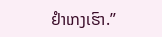ຢຳເກງເຮົາ.”